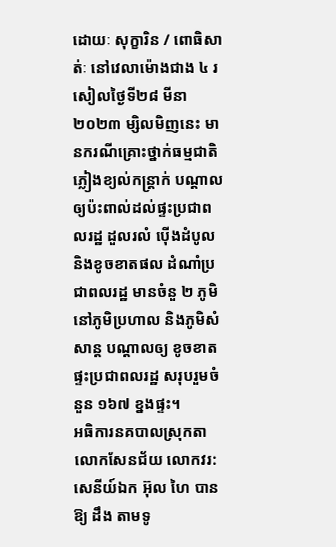ដោយៈ សុក្ខារិន / ពោធិសាត់ៈ នៅវេលាម៉ោងជាង ៤ រសៀលថ្ងៃទី២៨ មីនា ២០២៣ ម្សិលមិញនេះ មានករណីគ្រោះថ្នាក់ធម្មជាតិ ភ្លៀងខ្យល់កន្ត្រាក់ បណ្ដាលឲ្យប៉ះពាល់ដល់ផ្ទះប្រជាពលរដ្ឋ ដួលរលំ ប៉ើងដំបូល និងខូចខាតផល ដំណាំប្រជាពលរដ្ឋ មានចំនួ ២ ភូមិ នៅភូមិប្រហាល និងភូមិសំសាន្ត បណ្ដាលឲ្យ ខូចខាតផ្ទះប្រជាពលរដ្ឋ សរុបរួមចំនួន ១៦៧ ខ្នងផ្ទះ។
អធិការនគបាលស្រុកតាលោកសែនជ័យ លោកវរ:សេនីយ៍ឯក អ៊ុល ហៃ បានឱ្យ ដឹង តាមទូ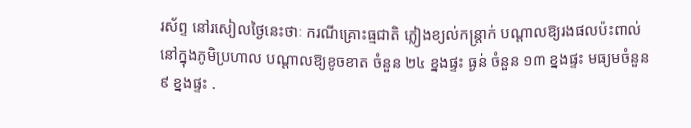រស័ព្ទ នៅរសៀលថ្ងៃនេះថាៈ ករណីគ្រោះធ្មជាតិ ភ្លៀងខ្យល់កន្ត្រាក់ បណ្តាលឱ្យរងផលប៉ះពាល់ នៅក្នុងភូមិប្រហាល បណ្ដាលឱ្យខូចខាត ចំនួន ២៤ ខ្នងផ្ទះ ធ្ងន់ ចំនួន ១៣ ខ្នងផ្ទះ មធ្យមចំនួន ៩ ខ្នងផ្ទះ .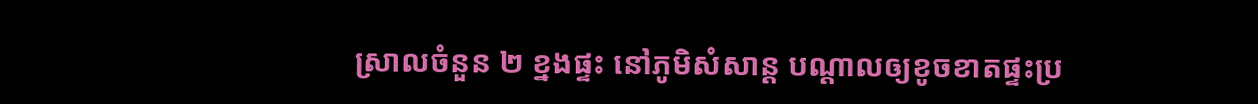ស្រាលចំនួន ២ ខ្នងផ្ទះ នៅភូមិសំសាន្ដ បណ្ដាលឲ្យខូចខាតផ្ទះប្រ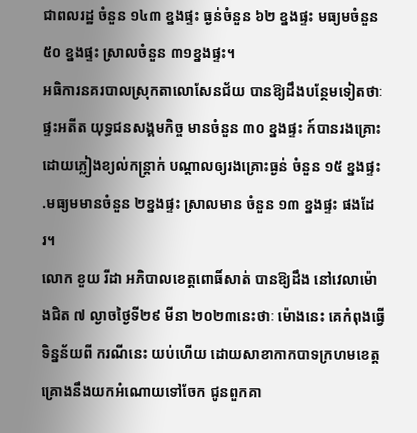ជាពលរដ្ឋ ចំនួន ១៤៣ ខ្នងផ្ទះ ធ្ងន់ចំនួន ៦២ ខ្នងផ្ទះ មធ្យមចំនួន ៥០ ខ្នងផ្ទះ ស្រាលចំនួន ៣១ខ្នងផ្ទះ។
អធិការនគរបាលស្រុកតាលោសែនជ័យ បានឱ្យដឹងបន្ថែមទៀតថាៈ ផ្ទះអតីត យុទ្ធជនសង្គមកិច្ច មានចំនួន ៣០ ខ្នងផ្ទះ ក៍បានរងគ្រោះដោយភ្លៀងខ្យល់កន្ត្រាក់ បណ្ដាលឲ្យរងគ្រោះធ្ងន់ ចំនួន ១៥ ខ្នងផ្ទះ .មធ្យមមានចំនួន ២ខ្នងផ្ទះ ស្រាលមាន ចំនួន ១៣ ខ្នងផ្ទះ ផងដែរ។
លោក ខួយ រីដា អភិបាលខេត្តពោធិ៍សាត់ បានឱ្យដឹង នៅវេលាម៉ោងជិត ៧ ល្ងាចថ្ងៃទី២៩ មីនា ២០២៣នេះថាៈ ម៉ោងនេះ គេកំពុងធ្វើទិន្នន័យពី ករណីនេះ យប់ហើយ ដោយសាខាកាកបាទក្រហមខេត្ត គ្រោងនឹងយកអំណោយទៅចែក ជូនពួកគា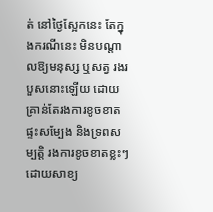ត់ នៅថ្ងៃស្អែកនេះ តែក្នុងករណីនេះ មិនបណ្តាលឱ្យមនុស្ស ឬសត្វ រងរបួសនោះឡើយ ដោយគ្រាន់តែរងការខូចខាតផ្ទះសម្បែង និងទ្រពសម្បត្តិ រងការខូចខាតខ្លះៗ ដោយសាខ្យ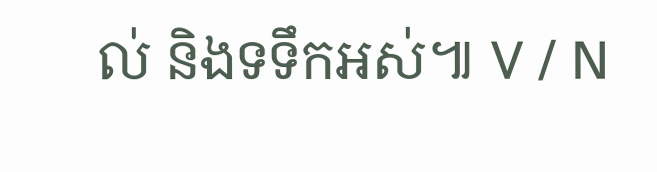ល់ និងទទឹកអស់៕ V / N